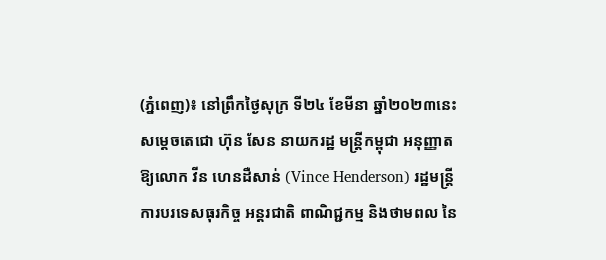(ភ្នំពេញ)៖ នៅព្រឹកថ្ងៃសុក្រ ទី២៤ ខែមីនា ឆ្នាំ២០២៣នេះ សម្តេចតេជោ ហ៊ុន សែន នាយករដ្ឋ មន្ត្រីកម្ពុជា អនុញ្ញាតឱ្យលោក វីន ហេនដឺសាន់ (Vince Henderson) រដ្ឋមន្ត្រីការបរទេសធុរកិច្ច អន្តរជាតិ ពាណិជ្ជកម្ម និងថាមពល នៃ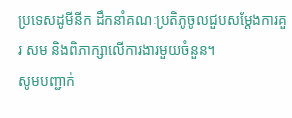ប្រទេសដូមីនីក ដឹកនាំគណៈប្រតិភូចូលជួបសម្តែងការគួរ សម និងពិភាក្សាលើការងារមួយចំនួន។
សូមបញ្ជាក់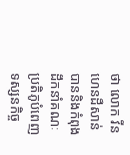ថា លោក វីន ហេនដឺសាន់ បាននិងកំពុងដឹកនាំគណៈប្រតិភូបំពេញទស្សនកិច្ច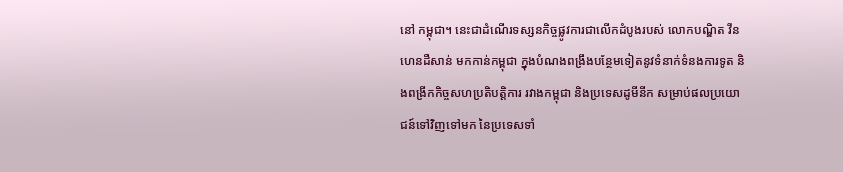នៅ កម្ពុជា។ នេះជាដំណើរទស្សនកិច្ចផ្លូវការជាលើកដំបូងរបស់ លោកបណ្ឌិត វីន ហេនដឺសាន់ មកកាន់កម្ពុជា ក្នុងបំណងពង្រឹងបន្ថែមទៀតនូវទំនាក់ទំនងការទូត និងពង្រីកកិច្ចសហប្រតិបត្តិការ រវាងកម្ពុជា និងប្រទេសដូមីនីក សម្រាប់ផលប្រយោជន៍ទៅវិញទៅមក នៃប្រទេសទាំ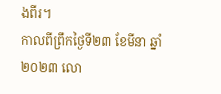ងពីរ។
កាលពីព្រឹកថ្ងៃទី២៣ ខែមីនា ឆ្នាំ២០២៣ លោ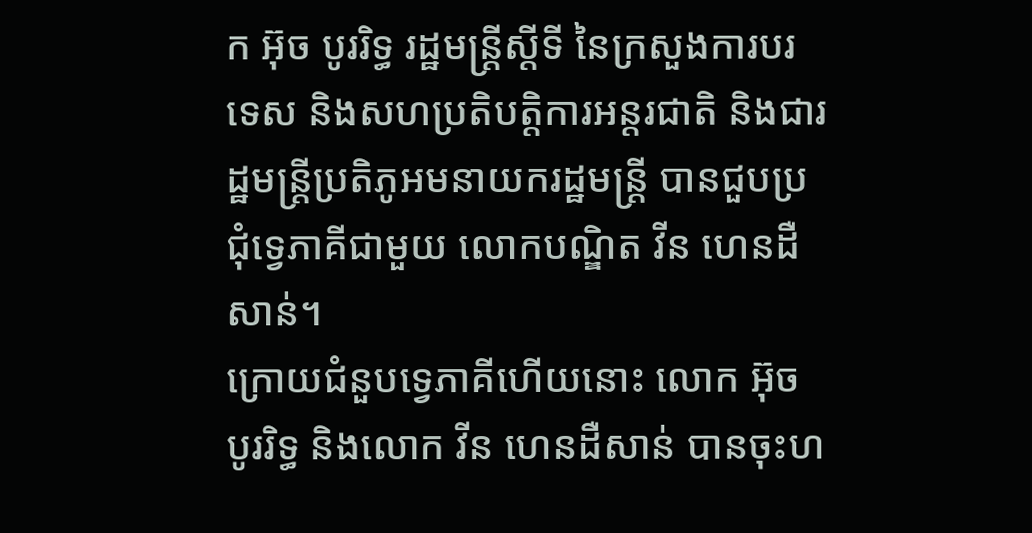ក អ៊ុច បូររិទ្ធ រដ្ឋមន្ត្រីស្តីទី នៃក្រសួងការបរទេស និងសហប្រតិបត្តិការអន្តរជាតិ និងជារដ្ឋមន្ត្រីប្រតិភូអមនាយករដ្ឋមន្ត្រី បានជួបប្រជុំទ្វេភាគីជាមួយ លោកបណ្ឌិត វីន ហេនដឺសាន់។
ក្រោយជំនួបទ្វេភាគីហើយនោះ លោក អ៊ុច បូររិទ្ធ និងលោក វីន ហេនដឺសាន់ បានចុះហ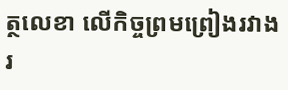ត្ថលេខា លើកិច្ចព្រមព្រៀងរវាងរ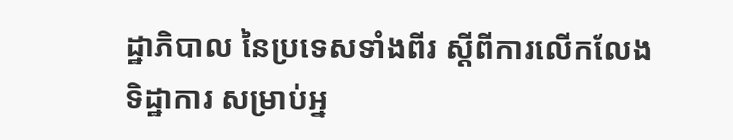ដ្ឋាភិបាល នៃប្រទេសទាំងពីរ ស្តីពីការលើកលែងទិដ្ឋាការ សម្រាប់អ្ន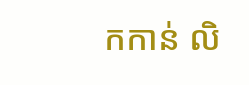កកាន់ លិ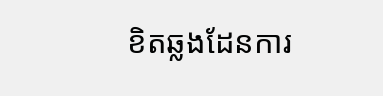ខិតឆ្លងដែនការ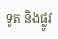ទូត និងផ្លូវ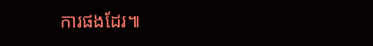ការផងដែរ៕